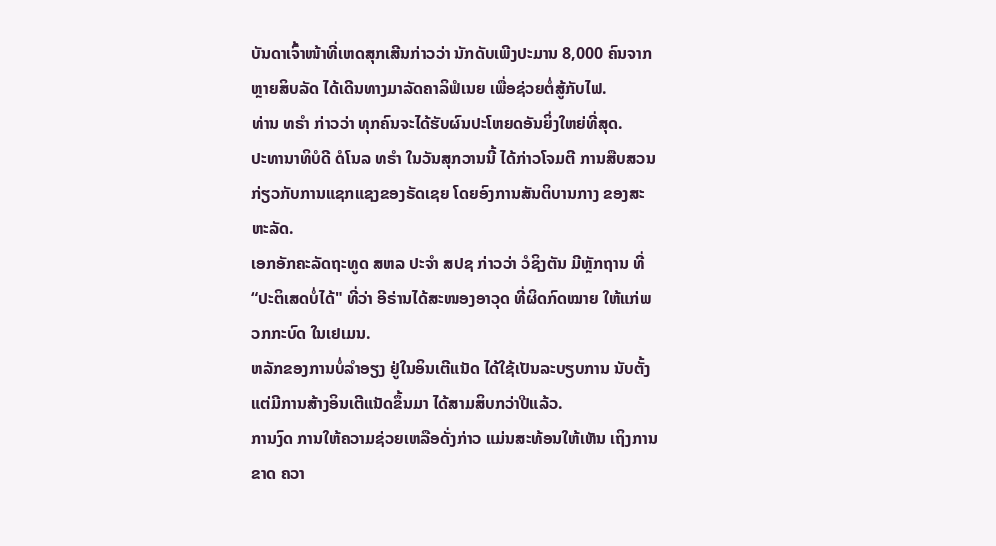ບັນດາເຈົ້າໜ້າທີ່ເຫດສຸກເສີນກ່າວວ່າ ນັກດັບເພີງປະມານ 8,000 ຄົນຈາກຫຼາຍສິບລັດ ໄດ້ເດີນທາງມາລັດຄາລິຟໍເນຍ ເພື່ອຊ່ວຍຕໍ່ສູ້ກັບໄຟ.
ທ່ານ ທຣຳ ກ່າວວ່າ ທຸກຄົນຈະໄດ້ຮັບຜົນປະໂຫຍດອັນຍິ່ງໃຫຍ່ທີ່ສຸດ.
ປະທານາທິບໍດີ ດໍໂນລ ທຣໍາ ໃນວັນສຸກວານນີ້ ໄດ້ກ່າວໂຈມຕີ ການສືບສວນ ກ່ຽວກັບການແຊກແຊງຂອງຣັດເຊຍ ໂດຍອົງການສັນຕິບານກາງ ຂອງສະຫະລັດ.
ເອກອັກຄະລັດຖະທູດ ສຫລ ປະຈຳ ສປຊ ກ່າວວ່າ ວໍຊິງຕັນ ມີຫຼັກຖານ ທີ່ “ປະຕິເສດບໍ່ໄດ້" ທີ່ວ່າ ອີຣ່ານໄດ້ສະໜອງອາວຸດ ທີ່ຜິດກົດໝາຍ ໃຫ້ແກ່ພວກກະບົດ ໃນເຢເມນ.
ຫລັກຂອງການບໍ່ລໍາອຽງ ຢູ່ໃນອິນເຕີແນັດ ໄດ້ໃຊ້ເປັນລະບຽບການ ນັບຕັ້ງແຕ່ມີການສ້າງອິນເຕີແນັດຂຶ້ນມາ ໄດ້ສາມສິບກວ່າປີແລ້ວ.
ການງົດ ການໃຫ້ຄວາມຊ່ວຍເຫລືອດັ່ງກ່າວ ແມ່ນສະທ້ອນໃຫ້ເຫັນ ເຖິງການຂາດ ຄວາ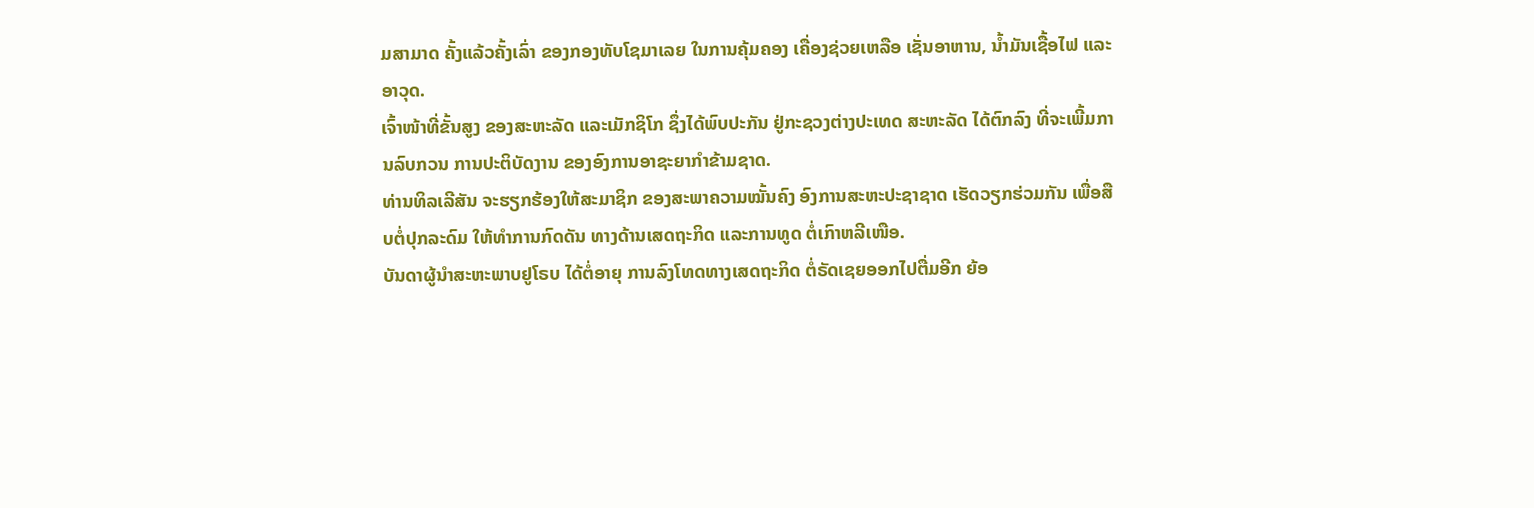ມສາມາດ ຄັ້ງແລ້ວຄັ້ງເລົ່າ ຂອງກອງທັບໂຊມາເລຍ ໃນການຄຸ້ມຄອງ ເຄື່ອງຊ່ວຍເຫລືອ ເຊັ່ນອາຫານ, ນໍ້າມັນເຊື້ອໄຟ ແລະອາວຸດ.
ເຈົ້າໜ້າທີ່ຂັ້ນສູງ ຂອງສະຫະລັດ ແລະເມັກຊິໂກ ຊຶ່ງໄດ້ພົບປະກັນ ຢູ່ກະຊວງຕ່າງປະເທດ ສະຫະລັດ ໄດ້ຕົກລົງ ທີ່ຈະເພີ້ມການລົບກວນ ການປະຕິບັດງານ ຂອງອົງການອາຊະຍາກຳຂ້າມຊາດ.
ທ່ານທິລເລີສັນ ຈະຮຽກຮ້ອງໃຫ້ສະມາຊິກ ຂອງສະພາຄວາມໝັ້ນຄົງ ອົງການສະຫະປະຊາຊາດ ເຮັດວຽກຮ່ວມກັນ ເພື່ອສືບຕໍ່ປຸກລະດົມ ໃຫ້ທໍາການກົດດັນ ທາງດ້ານເສດຖະກິດ ແລະການທູດ ຕໍ່ເກົາຫລີເໜືອ.
ບັນດາຜູ້ນຳສະຫະພາບຢູໂຣບ ໄດ້ຕໍ່ອາຍຸ ການລົງໂທດທາງເສດຖະກິດ ຕໍ່ຣັດເຊຍອອກໄປຕື່ມອີກ ຍ້ອ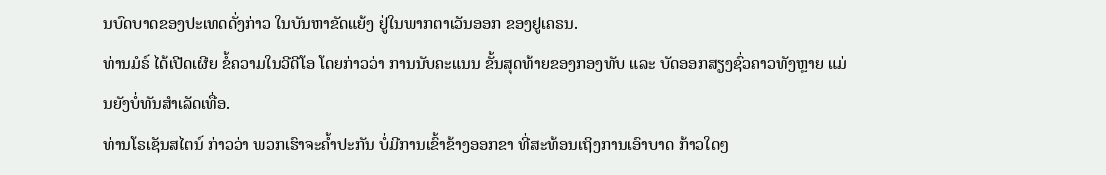ນບົດບາດຂອງປະເທດດັ່ງກ່າວ ໃນບັນຫາຂັດແຍ້ງ ຢູ່ໃນພາກຕາເວັນອອກ ຂອງຢູເຄຣນ.
ທ່ານມໍຣ໌ ໄດ້ເປີດເຜີຍ ຂໍ້ຄວາມໃນວີດີໂອ ໂດຍກ່າວວ່າ ການນັບຄະແນນ ຂັ້ນສຸດທ້າຍຂອງກອງທັບ ແລະ ບັດອອກສຽງຊົ່ວຄາວທັງຫຼາຍ ແມ່ນຍັງບໍ່ທັນສຳເລັດເທື່ອ.
ທ່ານໂຣເຊັນສໄຕນ໌ ກ່າວວ່າ ພວກເຮົາຈະຄ້ຳປະກັນ ບໍ່ມີການເຂົ້າຂ້າງອອກຂາ ທີ່ສະທ້ອນເຖິງການເອົາບາດ ກ້າວໃດໆ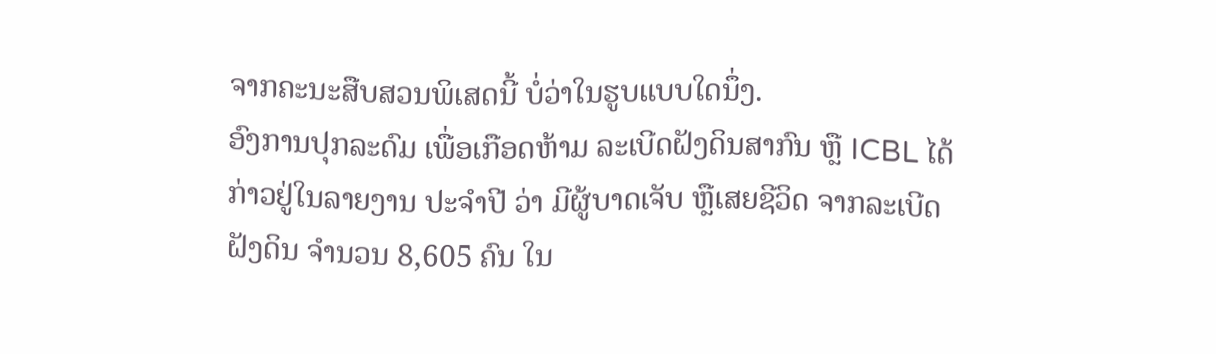ຈາກຄະນະສືບສວນພິເສດນີ້ ບໍ່ວ່າໃນຮູບແບບໃດນຶ່ງ.
ອົງການປຸກລະດົມ ເພື່ອເກືອດຫ້າມ ລະເບີດຝັງດິນສາກົນ ຫຼື ICBL ໄດ້ກ່າວຢູ່ໃນລາຍງານ ປະຈຳປີ ວ່າ ມີຜູ້ບາດເຈັບ ຫຼືເສຍຊີວິດ ຈາກລະເບີດຝັງດິນ ຈຳນວນ 8,605 ຄົນ ໃນ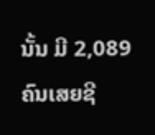ນັ້ນ ມີ 2,089 ຄົນເສຍຊີ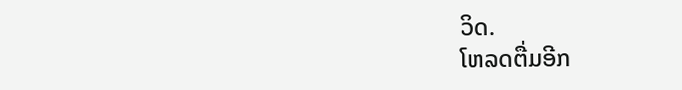ວິດ.
ໂຫລດຕື່ມອີກ